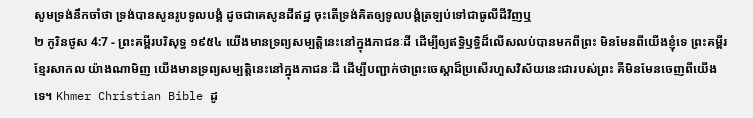សូមទ្រង់នឹកចាំថា ទ្រង់បានសូនរូបទូលបង្គំ ដូចជាគេសូនដីឥដ្ឋ ចុះតើទ្រង់គិតឲ្យទូលបង្គំត្រឡប់ទៅជាធូលីដីវិញឬ
២ កូរិនថូស 4:7 - ព្រះគម្ពីរបរិសុទ្ធ ១៩៥៤ យើងមានទ្រព្យសម្បត្តិនេះនៅក្នុងភាជនៈដី ដើម្បីឲ្យឥទ្ធិឫទ្ធិដ៏លើសលប់បានមកពីព្រះ មិនមែនពីយើងខ្ញុំទេ ព្រះគម្ពីរខ្មែរសាកល យ៉ាងណាមិញ យើងមានទ្រព្យសម្បត្តិនេះនៅក្នុងភាជនៈដី ដើម្បីបញ្ជាក់ថាព្រះចេស្ដាដ៏ប្រសើរហួសវិស័យនេះជារបស់ព្រះ គឺមិនមែនចេញពីយើងទេ។ Khmer Christian Bible ដូ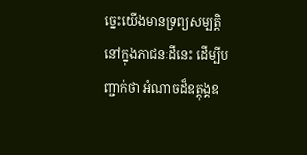ច្នេះយើងមានទ្រព្យសម្បត្ដិនៅក្នុងភាជនៈដីនេះ ដើម្បីបញ្ជាក់ថា អំណាចដ៏ឧត្ដុង្គឧ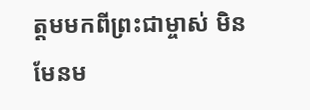ត្ដមមកពីព្រះជាម្ចាស់ មិនមែនម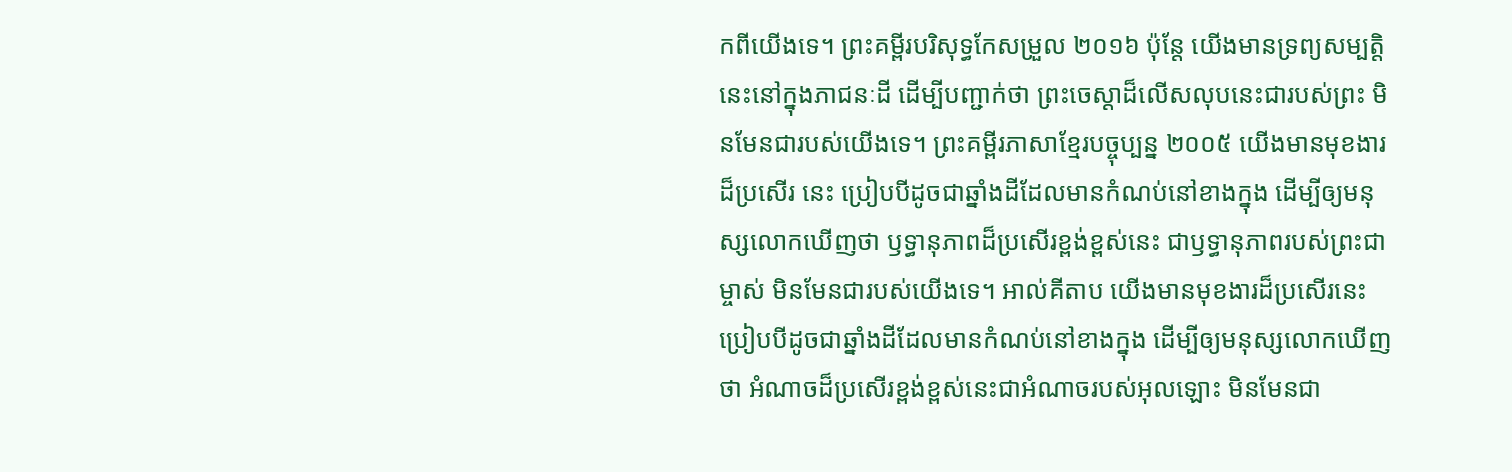កពីយើងទេ។ ព្រះគម្ពីរបរិសុទ្ធកែសម្រួល ២០១៦ ប៉ុន្ដែ យើងមានទ្រព្យសម្បត្តិនេះនៅក្នុងភាជនៈដី ដើម្បីបញ្ជាក់ថា ព្រះចេស្ដាដ៏លើសលុបនេះជារបស់ព្រះ មិនមែនជារបស់យើងទេ។ ព្រះគម្ពីរភាសាខ្មែរបច្ចុប្បន្ន ២០០៥ យើងមានមុខងារដ៏ប្រសើរ នេះ ប្រៀបបីដូចជាឆ្នាំងដីដែលមានកំណប់នៅខាងក្នុង ដើម្បីឲ្យមនុស្សលោកឃើញថា ឫទ្ធានុភាពដ៏ប្រសើរខ្ពង់ខ្ពស់នេះ ជាឫទ្ធានុភាពរបស់ព្រះជាម្ចាស់ មិនមែនជារបស់យើងទេ។ អាល់គីតាប យើងមានមុខងារដ៏ប្រសើរនេះ ប្រៀបបីដូចជាឆ្នាំងដីដែលមានកំណប់នៅខាងក្នុង ដើម្បីឲ្យមនុស្សលោកឃើញថា អំណាចដ៏ប្រសើរខ្ពង់ខ្ពស់នេះជាអំណាចរបស់អុលឡោះ មិនមែនជា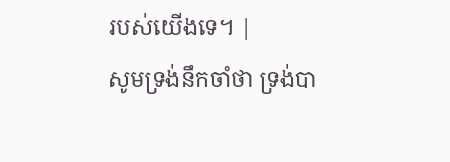របស់យើងទេ។ |
សូមទ្រង់នឹកចាំថា ទ្រង់បា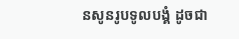នសូនរូបទូលបង្គំ ដូចជា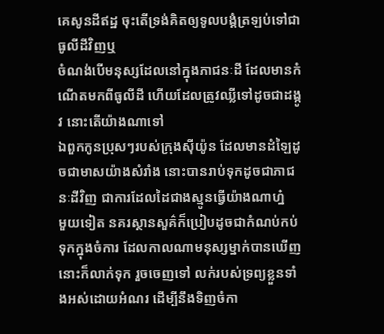គេសូនដីឥដ្ឋ ចុះតើទ្រង់គិតឲ្យទូលបង្គំត្រឡប់ទៅជាធូលីដីវិញឬ
ចំណង់បើមនុស្សដែលនៅក្នុងភាជនៈដី ដែលមានកំណើតមកពីធូលីដី ហើយដែលត្រូវឈ្លីទៅដូចជាដង្កូវ នោះតើយ៉ាងណាទៅ
ឯពួកកូនប្រុសៗរបស់ក្រុងស៊ីយ៉ូន ដែលមានដំឡៃដូចជាមាសយ៉ាងសំរាំង នោះបានរាប់ទុកដូចជាភាជនៈដីវិញ ជាការដែលដៃជាងស្មូនធ្វើយ៉ាងណាហ្ន៎
មួយទៀត នគរស្ថានសួគ៌ក៏ប្រៀបដូចជាកំណប់កប់ទុកក្នុងចំការ ដែលកាលណាមនុស្សម្នាក់បានឃើញ នោះក៏លាក់ទុក រួចចេញទៅ លក់របស់ទ្រព្យខ្លួនទាំងអស់ដោយអំណរ ដើម្បីនឹងទិញចំកា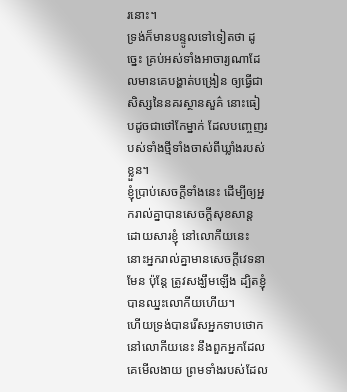រនោះ។
ទ្រង់ក៏មានបន្ទូលទៅទៀតថា ដូច្នេះ គ្រប់អស់ទាំងអាចារ្យណាដែលមានគេបង្ហាត់បង្រៀន ឲ្យធ្វើជាសិស្សនៃនគរស្ថានសួគ៌ នោះធៀបដូចជាថៅកែម្នាក់ ដែលបញ្ចេញរបស់ទាំងថ្មីទាំងចាស់ពីឃ្លាំងរបស់ខ្លួន។
ខ្ញុំប្រាប់សេចក្ដីទាំងនេះ ដើម្បីឲ្យអ្នករាល់គ្នាបានសេចក្ដីសុខសាន្ត ដោយសារខ្ញុំ នៅលោកីយនេះ នោះអ្នករាល់គ្នាមានសេចក្ដីវេទនាមែន ប៉ុន្តែ ត្រូវសង្ឃឹមឡើង ដ្បិតខ្ញុំបានឈ្នះលោកីយហើយ។
ហើយទ្រង់បានរើសអ្នកទាបថោកនៅលោកីយនេះ នឹងពួកអ្នកដែលគេមើលងាយ ព្រមទាំងរបស់ដែល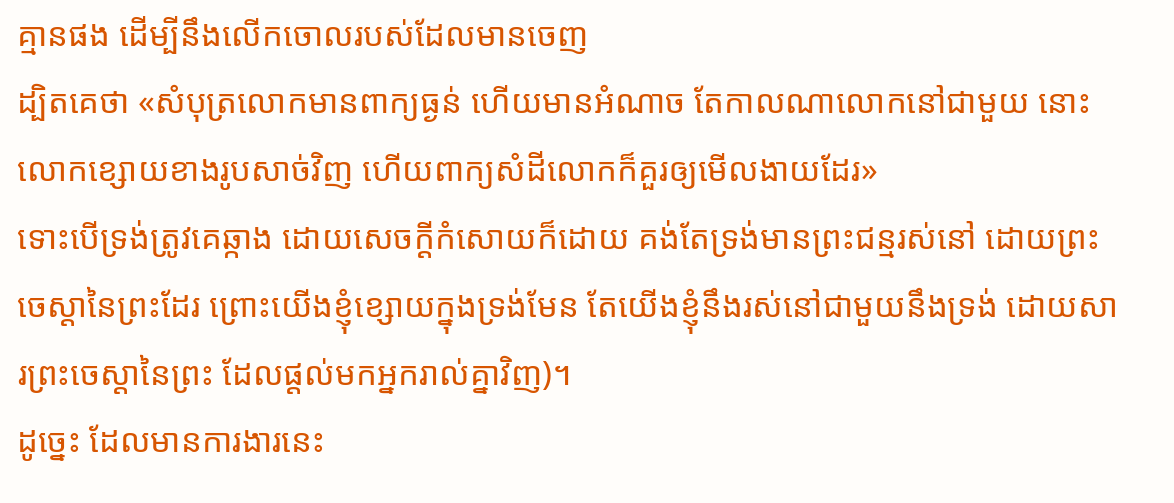គ្មានផង ដើម្បីនឹងលើកចោលរបស់ដែលមានចេញ
ដ្បិតគេថា «សំបុត្រលោកមានពាក្យធ្ងន់ ហើយមានអំណាច តែកាលណាលោកនៅជាមួយ នោះលោកខ្សោយខាងរូបសាច់វិញ ហើយពាក្យសំដីលោកក៏គួរឲ្យមើលងាយដែរ»
ទោះបើទ្រង់ត្រូវគេឆ្កាង ដោយសេចក្ដីកំសោយក៏ដោយ គង់តែទ្រង់មានព្រះជន្មរស់នៅ ដោយព្រះចេស្តានៃព្រះដែរ ព្រោះយើងខ្ញុំខ្សោយក្នុងទ្រង់មែន តែយើងខ្ញុំនឹងរស់នៅជាមួយនឹងទ្រង់ ដោយសារព្រះចេស្តានៃព្រះ ដែលផ្តល់មកអ្នករាល់គ្នាវិញ)។
ដូច្នេះ ដែលមានការងារនេះ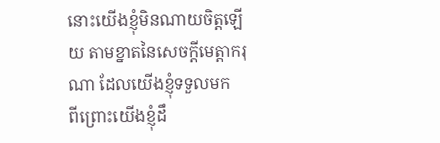នោះយើងខ្ញុំមិនណាយចិត្តឡើយ តាមខ្នាតនៃសេចក្ដីមេត្តាករុណា ដែលយើងខ្ញុំទទួលមក
ពីព្រោះយើងខ្ញុំដឹ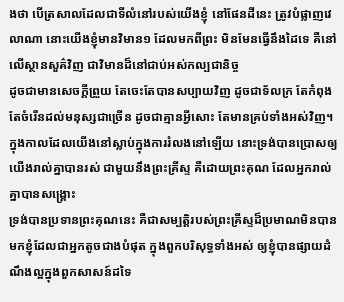ងថា បើត្រសាលដែលជាទីលំនៅរបស់យើងខ្ញុំ នៅផែនដីនេះ ត្រូវបំផ្លាញវេលាណា នោះយើងខ្ញុំមានវិមាន១ ដែលមកពីព្រះ មិនមែនធ្វើនឹងដៃទេ គឺនៅលើស្ថានសួគ៌វិញ ជាវិមានដ៏នៅជាប់អស់កល្បជានិច្ច
ដូចជាមានសេចក្ដីព្រួយ តែចេះតែបានសប្បាយវិញ ដូចជាទ័លក្រ តែកំពុងតែចំរើនដល់មនុស្សជាច្រើន ដូចជាគ្មានអ្វីសោះ តែមានគ្រប់ទាំងអស់វិញ។
ក្នុងកាលដែលយើងនៅស្លាប់ក្នុងការរំលងនៅឡើយ នោះទ្រង់បានប្រោសឲ្យយើងរាល់គ្នាបានរស់ ជាមួយនឹងព្រះគ្រីស្ទ គឺដោយព្រះគុណ ដែលអ្នករាល់គ្នាបានសង្គ្រោះ
ទ្រង់បានប្រទានព្រះគុណនេះ គឺជាសម្បត្តិរបស់ព្រះគ្រីស្ទដ៏ប្រមាណមិនបានមកខ្ញុំដែលជាអ្នកតូចជាងបំផុត ក្នុងពួកបរិសុទ្ធទាំងអស់ ឲ្យខ្ញុំបានផ្សាយដំណឹងល្អក្នុងពួកសាសន៍ដទៃ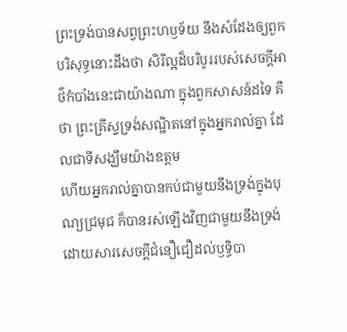ព្រះទ្រង់បានសព្វព្រះហឫទ័យ នឹងសំដែងឲ្យពួកបរិសុទ្ធនោះដឹងថា សិរីល្អដ៏បរិបូររបស់សេចក្ដីអាថ៌កំបាំងនេះជាយ៉ាងណា ក្នុងពួកសាសន៍ដទៃ គឺថា ព្រះគ្រីស្ទទ្រង់សណ្ឋិតនៅក្នុងអ្នករាល់គ្នា ដែលជាទីសង្ឃឹមយ៉ាងឧត្តម
ហើយអ្នករាល់គ្នាបានកប់ជាមួយនឹងទ្រង់ក្នុងបុណ្យជ្រមុជ ក៏បានរស់ឡើងវិញជាមួយនឹងទ្រង់ ដោយសារសេចក្ដីជំនឿជឿដល់ឫទ្ធិបា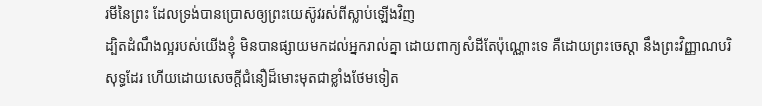រមីនៃព្រះ ដែលទ្រង់បានប្រោសឲ្យព្រះយេស៊ូវរស់ពីស្លាប់ឡើងវិញ
ដ្បិតដំណឹងល្អរបស់យើងខ្ញុំ មិនបានផ្សាយមកដល់អ្នករាល់គ្នា ដោយពាក្យសំដីតែប៉ុណ្ណោះទេ គឺដោយព្រះចេស្តា នឹងព្រះវិញ្ញាណបរិសុទ្ធដែរ ហើយដោយសេចក្ដីជំនឿដ៏មោះមុតជាខ្លាំងថែមទៀត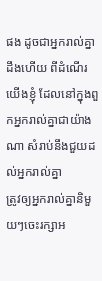ផង ដូចជាអ្នករាល់គ្នាដឹងហើយ ពីដំណើរយើងខ្ញុំ ដែលនៅក្នុងពួកអ្នករាល់គ្នាជាយ៉ាងណា សំរាប់នឹងជួយដល់អ្នករាល់គ្នា
ត្រូវឲ្យអ្នករាល់គ្នានិមួយៗចេះរក្សាអ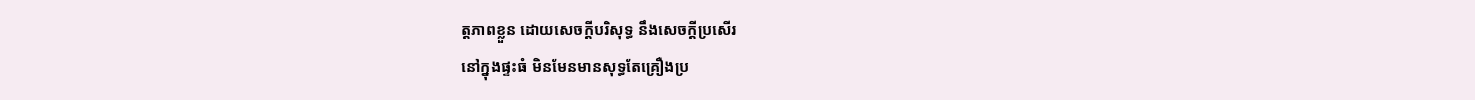ត្តភាពខ្លួន ដោយសេចក្ដីបរិសុទ្ធ នឹងសេចក្ដីប្រសើរ
នៅក្នុងផ្ទះធំ មិនមែនមានសុទ្ធតែគ្រឿងប្រ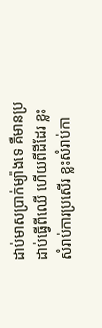ដាប់មាសប្រាក់ម្យ៉ាងទេ គឺមានប្រដាប់ធ្វើពីឈើ ហើយពីដីដែរ ខ្លះសំរាប់ការប្រសើរ ខ្លះសំរាប់កា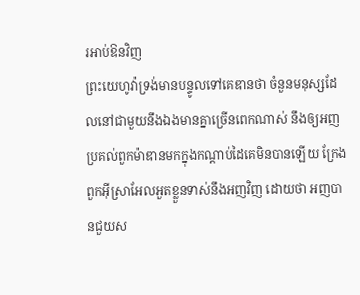រអាប់ឱនវិញ
ព្រះយេហូវ៉ាទ្រង់មានបន្ទូលទៅគេឌានថា ចំនួនមនុស្សដែលនៅជាមួយនឹងឯងមានគ្នាច្រើនពេកណាស់ នឹងឲ្យអញប្រគល់ពួកម៉ាឌានមកក្នុងកណ្តាប់ដៃគេមិនបានឡើយ ក្រែងពួកអ៊ីស្រាអែលអួតខ្លួនទាស់នឹងអញវិញ ដោយថា អញបានជួយស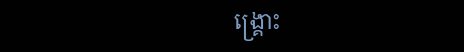ង្គ្រោះ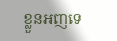ខ្លួនអញទេ